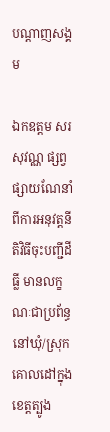បណ្តាញសង្គម

ឯកឧត្តម សរ សុវណ្ណ ផ្សព្វផ្សាយណែនាំពីការអនុវត្តនីតិវិធីចុះបញ្ជីដីធ្លី មានលក្ខណៈជាប្រព័ន្ធ នៅឃុំ/ស្រុកគោលដៅក្នុងខេត្តត្បូង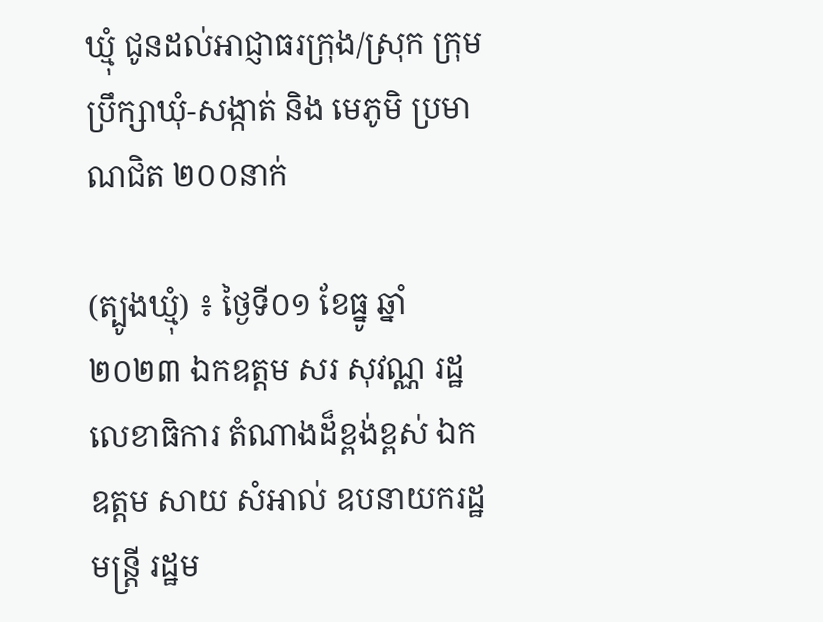ឃ្មុំ ជូនដល់អាជ្ញាធរក្រុង/ស្រុក ក្រុមប្រឹក្សាឃុំ-សង្កាត់ និង មេភូមិ ប្រមាណជិត ២០០នាក់

(ត្បូងឃ្មុំ) ៖ ថ្ងៃទី០១ ខែធ្នូ ឆ្នាំ២០២៣ ឯកឧត្តម សរ សុវណ្ណ រដ្ឋលេខាធិការ តំណាងដ៏ខ្ពង់ខ្ពស់ ឯកឧត្តម សាយ សំអាល់ ឧបនាយករដ្ឋមន្ត្រី រដ្ឋម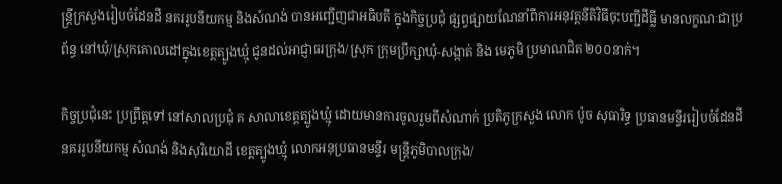ន្ត្រីក្រសួងរៀបចំដែនដី នគររូបនីយកម្ម និងសំណង់ បានអញ្ជើញជាអធិបតី ក្នុងកិច្ចប្រជុំ ផ្សព្វផ្សាយណែនាំពីការអនុវត្តនីតិវិធីចុះបញ្ជីដីធ្លី មានលក្ខណៈជាប្រព័ន្ធ នៅឃុំ/ស្រុកគោលដៅក្នុងខេត្តត្បូងឃ្មុំ ជូនដល់អាជ្ញាធរក្រុង/ស្រុក ក្រុមប្រឹក្សាឃុំ-សង្កាត់ និង មេភូមិ ប្រមាណជិត ២០០នាក់។

កិច្ចប្រជុំនេះ ប្រព្រឹត្តទៅ នៅសាលប្រជុំ គ សាលាខេត្តត្បូងឃ្មុំ ដោយមានការចូលរួមពីសំណាក់ ប្រតិភូក្រសួង លោក ប៉ូច សុធារិទ្ធ ប្រធានមន្ទីររៀបចំដែនដី នគររូបនីយកម្ម សំណង់ និងសុរិយោដី ខេត្តត្បូងឃ្មុំ លោកអនុប្រធានមន្ទីរ មន្ត្រីភូមិបាលក្រុង/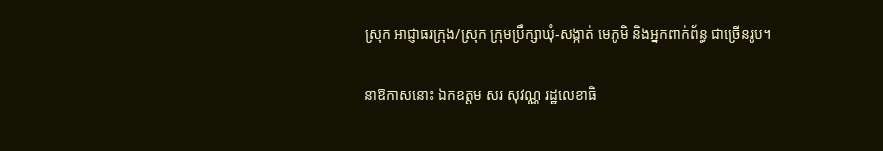ស្រុក អាជ្ញាធរក្រុង/ស្រុក ក្រុមប្រឹក្សាឃុំ-សង្កាត់ មេភូមិ និងអ្នកពាក់ព័ន្ធ ជាច្រើនរូប។

នាឱកាសនោះ ឯកឧត្តម សរ សុវណ្ណ រដ្ឋលេខាធិ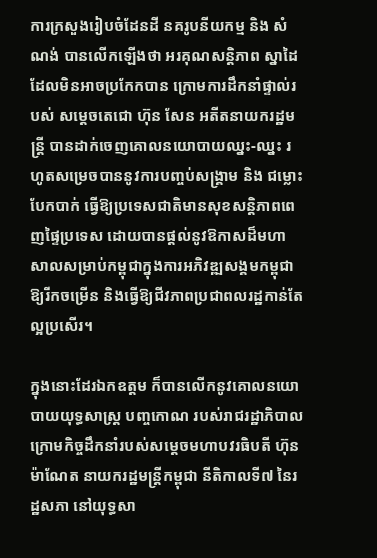ការក្រសួងរៀបចំដែនដី នគរូបនីយកម្ម និង សំណង់ បានលើកឡើងថា អរគុណសន្តិភាព ស្នាដៃដែលមិនអាចប្រកែកបាន ក្រោមការដឹកនាំផ្ទាល់របស់ សម្តេចតេជោ ហ៊ុន សែន អតីតនាយករដ្ឋមន្រ្តី បានដាក់ចេញគោលនយោបាយឈ្នះ-ឈ្នះ រហូតសម្រេចបាននូវការបញ្ចប់សង្គ្រាម និង ជម្លោះបែកបាក់ ធ្វើឱ្យប្រទេសជាតិមានសុខសន្តិភាពពេញផ្ទៃប្រទេស ដោយបានផ្តល់នូវឱកាសដ៏មហាសាលសម្រាប់កម្ពុជាក្នុងការអភិវឌ្ឍសង្គមកម្ពុជាឱ្យរីកចម្រើន និងធ្វើឱ្យជីវភាពប្រជាពលរដ្ឋកាន់តែល្អប្រសើរ។

ក្នុងនោះដែរឯកឧត្តម ក៏បានលើកនូវគោលនយោបាយយុទ្ធសាស្ត្រ បញ្ចកោណ របស់រាជរដ្ឋាភិបាល ក្រោមកិច្ចដឹកនាំរបស់សម្តេចមហាបវរធិបតី ហ៊ុន ម៉ាណែត នាយករដ្ឋមន្ត្រីកម្ពុជា នីតិកាលទី៧ នៃរដ្ឋសភា នៅយុទ្ធសា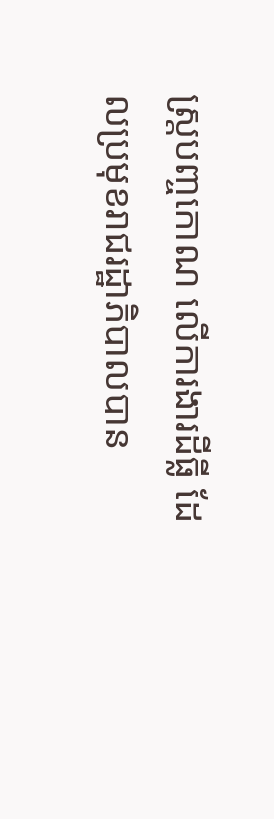ស្ត្របញ្ចកោណ លើការងារដីធី្ល ដែលប្រមុខរាជរដ្ឋាភិបាលបាន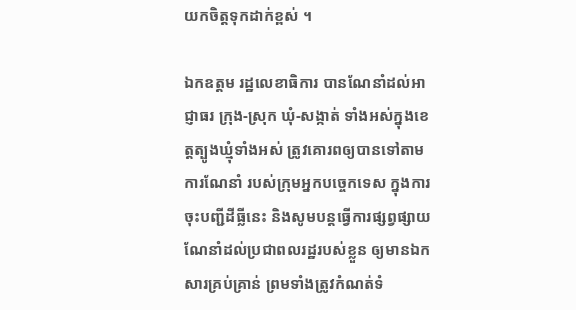យកចិត្តទុកដាក់ខ្ពស់ ។

ឯកឧត្តម រដ្ឋលេខាធិការ បានណែនាំដល់អាជ្ញាធរ ក្រុង-ស្រុក ឃុំ-សង្កាត់ ទាំងអស់ក្នុងខេត្តត្បូងឃ្មុំទាំងអស់ ត្រូវគោរពឲ្យបានទៅតាមការណែនាំ របស់ក្រុមអ្នកបច្ចេកទេស ក្នុងការចុះបញ្ជីដីធ្លីនេះ និងសូមបន្តធ្វើការផ្សព្វផ្សាយ ណែនាំដល់ប្រជាពលរដ្ឋរបស់ខ្លួន ឲ្យមានឯកសារគ្រប់គ្រាន់ ព្រមទាំងត្រូវកំណត់ទំ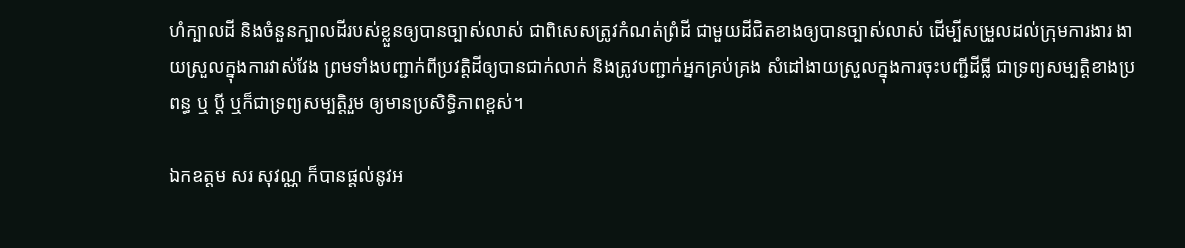ហំក្បាលដី និងចំនួនក្បាលដីរបស់ខ្លួនឲ្យបានច្បាស់លាស់ ជាពិសេសត្រូវកំណត់ព្រំដី ជាមួយដីជិតខាងឲ្យបានច្បាស់លាស់ ដើម្បីសម្រួលដល់ក្រុមការងារ ងាយស្រួលក្នុងការវាស់វែង ព្រមទាំងបញ្ជាក់ពីប្រវត្តិដីឲ្យបានជាក់លាក់ និងត្រូវបញ្ជាក់អ្នកគ្រប់គ្រង សំដៅងាយស្រួលក្នុងការចុះបញ្ជីដីធ្លី ជាទ្រព្យសម្បត្តិខាងប្រពន្ធ ឬ ប្តី ឬក៏ជាទ្រព្យសម្បត្តិរួម ឲ្យមានប្រសិទ្ធិភាពខ្ពស់។

ឯកឧត្តម សរ សុវណ្ណ ក៏បានផ្តល់នូវអ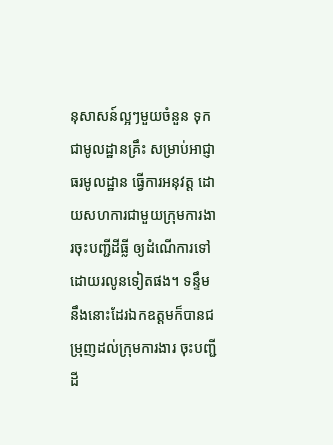នុសាសន៍ល្អៗមួយចំនួន ទុកជាមូលដ្ឋានគ្រឹះ សម្រាប់អាជ្ញាធរមូលដ្ឋាន ធ្វើការអនុវត្ត ដោយសហការជាមួយក្រុមការងារចុះបញ្ជីដីធ្លី ឲ្យដំណើការទៅដោយរលូនទៀតផង។ ទន្ទឹមនឹងនោះដែរឯកឧត្តមក៏បានជម្រុញដល់ក្រុមការងារ ចុះបញ្ជីដី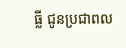ធ្លី ជូនប្រជាពល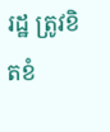រដ្ឋ ត្រូវខិតខំ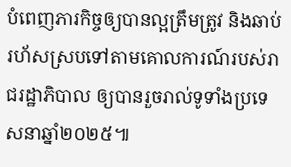បំពេញភារកិច្ចឲ្យបានល្អត្រឹមត្រូវ និងឆាប់រហ័សស្របទៅតាមគោលការណ៍របស់រាជរដ្ឋាភិបាល ឲ្យបានរួចរាល់ទូទាំងប្រទេសនាឆ្នាំ២០២៥៕